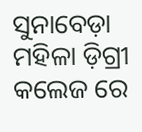ସୁନାବେଡ଼ା ମହିଳା ଡ଼ିଗ୍ରୀ କଲେଜ ରେ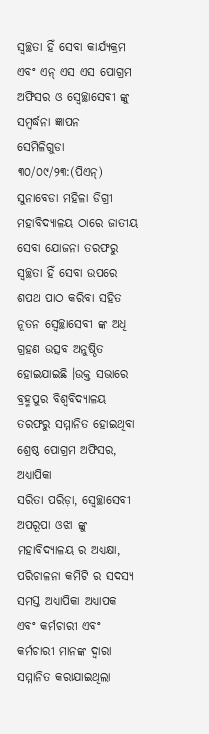ସ୍ବଚ୍ଛତା ହିଁ ସେବା କାର୍ଯ୍ୟକ୍ରମ ଏବଂ ଏନ୍ ଏସ ଏସ ପୋଗ୍ରମ ଅଫିସର ଓ ସ୍ବେଚ୍ଛାସେବୀ ଙ୍କୁ ସମ୍ବର୍ଦ୍ଧନା ଜ୍ଞାପନ
ସେମିଳିଗୁଡା ୩୦/୦୯/୨୩:(ପିଏନ୍) ସୁନାବେଡା ମହିଳା ଡିଗ୍ରୀ ମହାବିଦ୍ୟାଳୟ ଠାରେ ଜାତୀୟ ସେବା ଯୋଜନା ତରଫରୁ ସ୍ବଚ୍ଛତା ହିଁ ସେବା ଉପରେ ଶପଥ ପାଠ କରିବା ସହିତ ନୂତନ ସ୍ବେଚ୍ଛାସେବୀ ଙ୍କ ଅଧି ଗ୍ରହଣ ଉତ୍ସବ ଅନୁଷ୍ଠିତ ହୋଇଯାଇଛି ।ଉକ୍ତ ସଭାରେ ବ୍ରହ୍ମପୁର ବିଶ୍ବବିଦ୍ୟାଳୟ ତରଫରୁ ସମ୍ମାନିତ ହୋଇଥିବା ଶ୍ରେଷ୍ଠ ପୋଗ୍ରମ ଅଫିସର, ଅଧ୍ୟାପିକା
ସରିତା ପରିଡ଼ା, ସ୍ବେଚ୍ଛାସେବୀ ଅପରୂପା ଓଝା ଙ୍କୁ ମହାବିଦ୍ୟାଳୟ ର ଅଧ୍ୟକ୍ଷା, ପରିଚାଳନା କମିଟି ର ସଦସ୍ୟ ସମସ୍ତ ଅଧ୍ୟାପିକା ଅଧ୍ୟାପକ ଏବଂ କର୍ମଚାରୀ ଏବଂ କର୍ମଚାରୀ ମାନଙ୍କ ଦ୍ବାରା ସମ୍ମାନିତ କରାଯାଇଥିଲା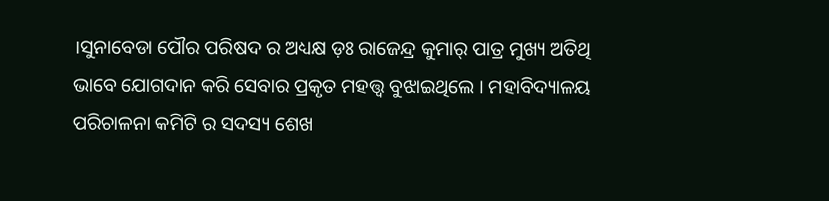।ସୁନାବେଡା ପୌର ପରିଷଦ ର ଅଧ୍ୟକ୍ଷ ଡ଼ଃ ରାଜେନ୍ଦ୍ର କୁମାର୍ ପାତ୍ର ମୁଖ୍ୟ ଅତିଥି ଭାବେ ଯୋଗଦାନ କରି ସେବାର ପ୍ରକୃତ ମହତ୍ତ୍ବ ବୁଝାଇଥିଲେ । ମହାବିଦ୍ୟାଳୟ ପରିଚାଳନା କମିଟି ର ସଦସ୍ୟ ଶେଖ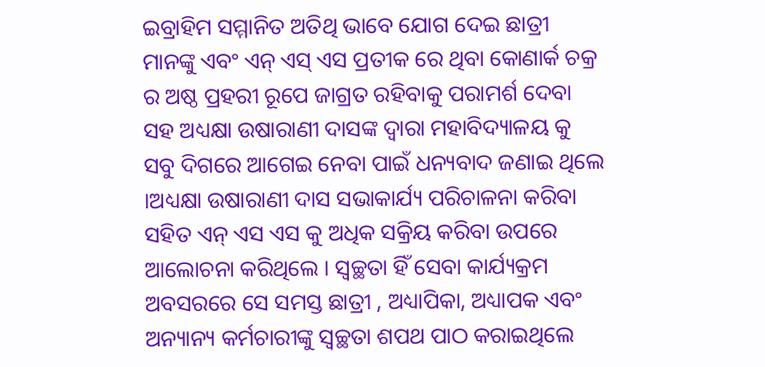ଇବ୍ରାହିମ ସମ୍ମାନିତ ଅତିଥି ଭାବେ ଯୋଗ ଦେଇ ଛାତ୍ରୀ ମାନଙ୍କୁ ଏବଂ ଏନ୍ ଏସ୍ ଏସ ପ୍ରତୀକ ରେ ଥିବା କୋଣାର୍କ ଚକ୍ର ର ଅଷ୍ଠ ପ୍ରହରୀ ରୂପେ ଜାଗ୍ରତ ରହିବାକୁ ପରାମର୍ଶ ଦେବା ସହ ଅଧ୍ୟକ୍ଷା ଉଷାରାଣୀ ଦାସଙ୍କ ଦ୍ଵାରା ମହାବିଦ୍ୟାଳୟ କୁ ସବୁ ଦିଗରେ ଆଗେଇ ନେବା ପାଇଁ ଧନ୍ୟବାଦ ଜଣାଇ ଥିଲେ ।ଅଧ୍ୟକ୍ଷା ଉଷାରାଣୀ ଦାସ ସଭାକାର୍ଯ୍ୟ ପରିଚାଳନା କରିବା ସହିତ ଏନ୍ ଏସ ଏସ କୁ ଅଧିକ ସକ୍ରିୟ କରିବା ଉପରେ ଆଲୋଚନା କରିଥିଲେ । ସ୍ବଚ୍ଛତା ହିଁ ସେବା କାର୍ଯ୍ୟକ୍ରମ ଅବସରରେ ସେ ସମସ୍ତ ଛାତ୍ରୀ , ଅଧ୍ୟାପିକା, ଅଧ୍ୟାପକ ଏବଂ ଅନ୍ୟାନ୍ୟ କର୍ମଚାରୀଙ୍କୁ ସ୍ବଚ୍ଛତା ଶପଥ ପାଠ କରାଇଥିଲେ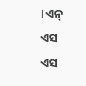।ଏନ୍ ଏସ ଏସ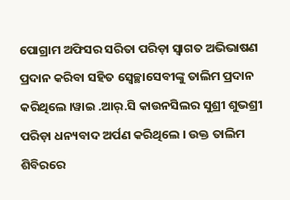ପୋଗ୍ରାମ ଅଫିସର ସରିତା ପରିଡ଼ା ସ୍ବାଗତ ଅଭିଭାଷଣ ପ୍ରଦାନ କରିବା ସହିତ ସ୍ବେଚ୍ଛାସେବୀଙ୍କୁ ତାଲିମ ପ୍ରଦାନ କରିଥିଲେ ।ୱାଇ .ଆର୍.ସି କାଉନସିଲର ସୁଶ୍ରୀ ଶୁଭଶ୍ରୀ ପରିଡ଼ା ଧନ୍ୟବାଦ ଅର୍ପଣ କରିଥିଲେ । ଉକ୍ତ ତାଲିମ ଶିବିରରେ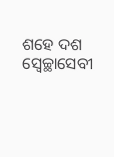ଶହେ ଦଶ ସ୍ବେଚ୍ଛାସେବୀ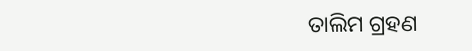ତାଲିମ ଗ୍ରହଣ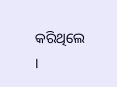କରିଥିଲେ ।